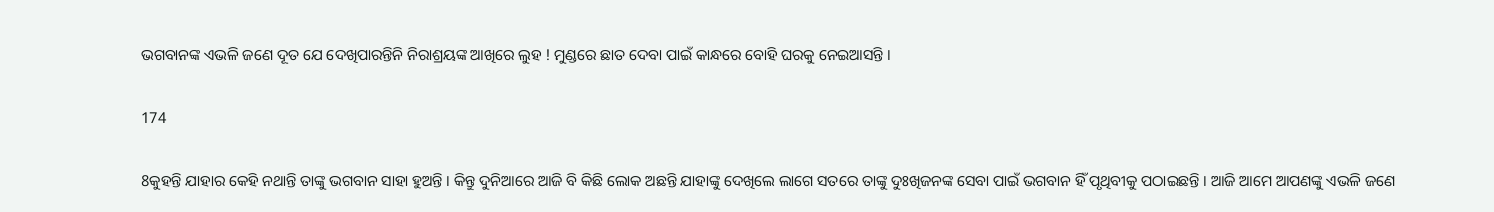ଭଗବାନଙ୍କ ଏଭଳି ଜଣେ ଦୂତ ଯେ ଦେଖିପାରନ୍ତିନି ନିରାଶ୍ରୟଙ୍କ ଆଖିରେ ଲୁହ ! ମୁଣ୍ଡରେ ଛାତ ଦେବା ପାଇଁ କାନ୍ଧରେ ବୋହି ଘରକୁ ନେଇଆସନ୍ତି ।

174

8କୁହନ୍ତି ଯାହାର କେହି ନଥାନ୍ତି ତାଙ୍କୁ ଭଗବାନ ସାହା ହୁଅନ୍ତି । କିନ୍ତୁ ଦୁନିଆରେ ଆଜି ବି କିଛି ଲୋକ ଅଛନ୍ତି ଯାହାଙ୍କୁ ଦେଖିଲେ ଲାଗେ ସତରେ ତାଙ୍କୁ ଦୁଃଖିଜନଙ୍କ ସେବା ପାଇଁ ଭଗବାନ ହିଁ ପୃଥିବୀକୁ ପଠାଇଛନ୍ତି । ଆଜି ଆମେ ଆପଣଙ୍କୁ ଏଭଳି ଜଣେ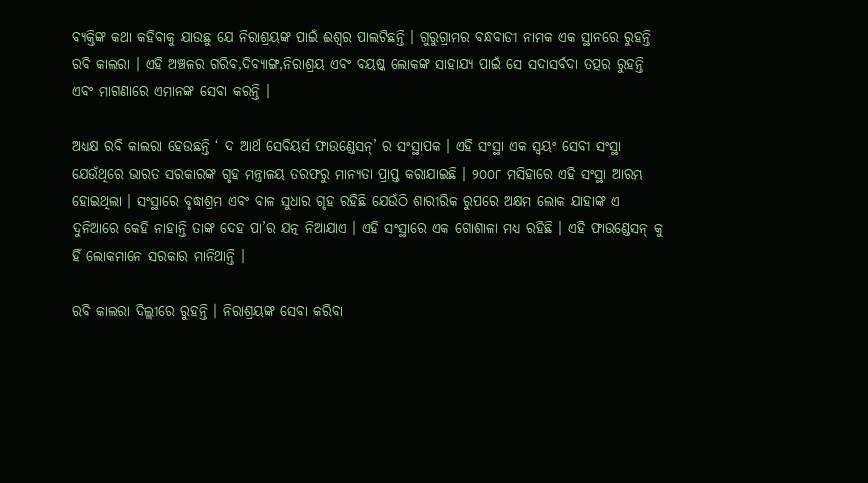ବ୍ୟକ୍ତିଙ୍କ କଥା କହିବାକୁ ଯାଉଛୁ ଯେ ନିରାଶ୍ରୟଙ୍କ ପାଇଁ ଈଶ୍ୱର ପାଲଟିଛନ୍ତି । ଗୁରୁଗ୍ରାମର ବନ୍ଧବାଡୀ ନାମକ ଏକ ସ୍ଥାନରେ ରୁହନ୍ତି ରବି କାଲରା । ଏହି ଅଞ୍ଚଳର ଗରିବ,ଦିବ୍ୟାଙ୍ଗ,ନିରାଶ୍ରୟ ଏବଂ ବୟଷ୍କ ଲୋକଙ୍କ ସାହାଯ୍ୟ ପାଇଁ ସେ ସଦାସର୍ବଦା ତତ୍ପର ରୁହନ୍ତି ଏବଂ ମାଗଣାରେ ଏମାନଙ୍କ ସେବା କରନ୍ତି ।

ଅଧ୍ୟକ୍ଷ ରବି କାଲରା ହେଉଛନ୍ତି ‘ ଦ ଆର୍ଥ ସେବିୟର୍ସ ଫାଉଣ୍ଡେସନ୍’ ର ସଂସ୍ଥାପକ । ଏହି ସଂସ୍ଥା ଏକ ସ୍ୱୟଂ ସେବୀ ସଂସ୍ଥା ଯେଉଁଥିରେ ଭାରତ ସରକାରଙ୍କ ଗୃହ ମନ୍ତ୍ରାଳୟ ତରଫରୁ ମାନ୍ୟତା ପ୍ରାପ୍ତ କରାଯାଇଛି । ୨୦୦୮ ମସିହାରେ ଏହି ସଂସ୍ଥା ଆରମ୍ଭ ହୋଇଥିଲା । ସଂସ୍ଥାରେ ବୃଦ୍ଧାଶ୍ରମ ଏବଂ ବାଳ ସୁଧାର ଗୃହ ରହିଛି ଯେଉଁଠି ଶାରୀରିକ ରୁପରେ ଅକ୍ଷମ ଲୋକ ଯାହାଙ୍କ ଏ ଦୁନିଆରେ କେହି ନାହାନ୍ତି ତାଙ୍କ ଦେହ ପା’ର ଯତ୍ନ ନିଆଯାଏ । ଏହି ସଂସ୍ଥାରେ ଏକ ଗୋଶାଳା ମଧ୍ୟ ରହିଛି । ଏହି ଫାଉଣ୍ଡେସନ୍ କୁ ହିଁ ଲୋକମାନେ ସରକାର ମାନିଥାନ୍ତି ।

ରବି କାଲରା ଦିଲ୍ଲୀରେ ରୁହନ୍ତି । ନିରାଶ୍ରୟଙ୍କ ସେବା କରିବା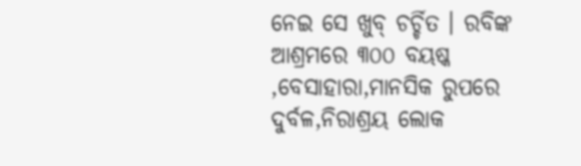ନେଇ ସେ ଖୁବ୍ ଚର୍ଚ୍ଚିତ । ରବିଙ୍କ ଆଶ୍ରମରେ ୩୦୦ ବୟଷ୍କ ,ବେସାହାରା,ମାନସିକ ରୁପରେ ଦୁର୍ବଳ,ନିରାଶ୍ରୟ ଲୋକ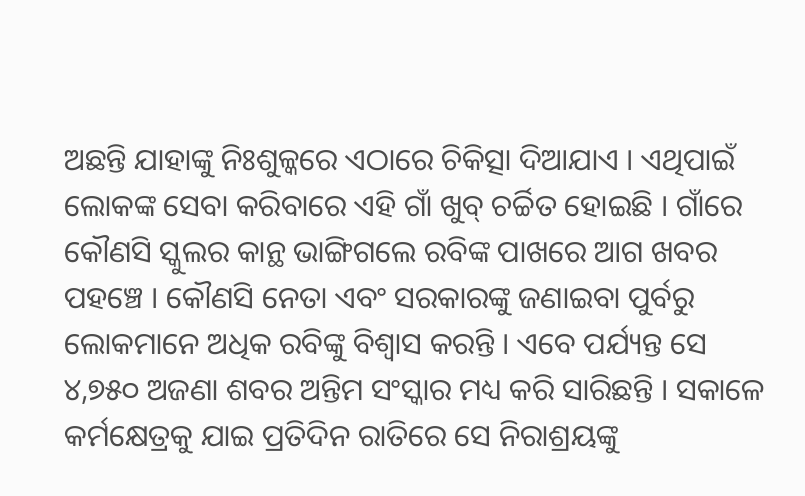ଅଛନ୍ତି ଯାହାଙ୍କୁ ନିଃଶୁଳ୍କରେ ଏଠାରେ ଚିକିତ୍ସା ଦିଆଯାଏ । ଏଥିପାଇଁ ଲୋକଙ୍କ ସେବା କରିବାରେ ଏହି ଗାଁ ଖୁବ୍ ଚର୍ଚ୍ଚିତ ହୋଇଛି । ଗାଁରେ କୌଣସି ସ୍କୁଲର କାନ୍ଥ ଭାଙ୍ଗିଗଲେ ରବିଙ୍କ ପାଖରେ ଆଗ ଖବର ପହଞ୍ଚେ । କୌଣସି ନେତା ଏବଂ ସରକାରଙ୍କୁ ଜଣାଇବା ପୁର୍ବରୁ ଲୋକମାନେ ଅଧିକ ରବିଙ୍କୁ ବିଶ୍ୱାସ କରନ୍ତି । ଏବେ ପର୍ଯ୍ୟନ୍ତ ସେ ୪,୭୫୦ ଅଜଣା ଶବର ଅନ୍ତିମ ସଂସ୍କାର ମଧ୍ୟ କରି ସାରିଛନ୍ତି । ସକାଳେ କର୍ମକ୍ଷେତ୍ରକୁ ଯାଇ ପ୍ରତିଦିନ ରାତିରେ ସେ ନିରାଶ୍ରୟଙ୍କୁ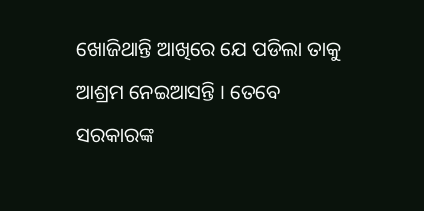ଖୋଜିଥାନ୍ତି ଆଖିରେ ଯେ ପଡିଲା ତାକୁ ଆଶ୍ରମ ନେଇଆସନ୍ତି । ତେବେ ସରକାରଙ୍କ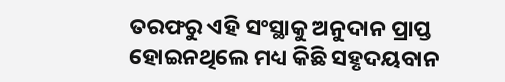ତରଫରୁ ଏହି ସଂସ୍ଥାକୁ ଅନୁଦାନ ପ୍ରାପ୍ତ ହୋଇନଥିଲେ ମଧ୍ୟ କିଛି ସହୃଦୟବାନ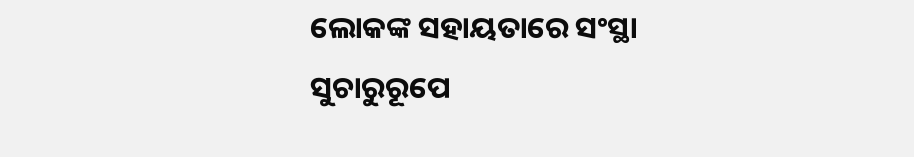ଲୋକଙ୍କ ସହାୟତାରେ ସଂସ୍ଥା ସୁଚାରୁରୂପେ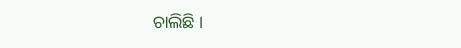ଚାଲିଛି ।